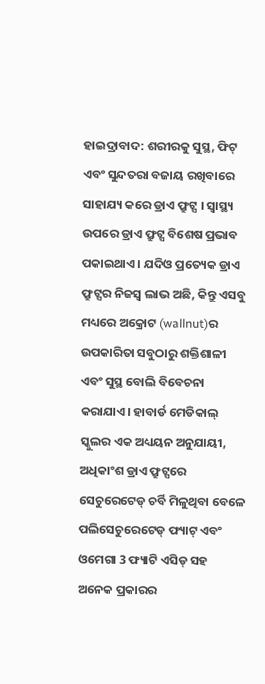ହାଇଦ୍ରାବାଦ: ଶରୀରକୁ ସୁସ୍ଥ, ଫିଟ୍ ଏବଂ ସୁନ୍ଦତରା ବଜାୟ ରଖିବାରେ ସାହାଯ୍ୟ କରେ ଡ୍ରାଏ ଫ୍ରୁଟ୍ସ । ସ୍ୱାସ୍ଥ୍ୟ ଉପରେ ଡ୍ରାଏ ଫ୍ରୁଟ୍ସ ବିଶେଷ ପ୍ରଭାବ ପକାଇଥାଏ । ଯଦିଓ ପ୍ରତ୍ୟେକ ଡ୍ରାଏ ଫ୍ରୁଟ୍ସର ନିଜସ୍ୱ ଲାଭ ଅଛି, କିନ୍ତୁ ଏସବୁ ମଧ୍ୟରେ ଅକ୍ରୋଟ (wallnut)ର ଉପକାରିତା ସବୁଠାରୁ ଶକ୍ତିଶାଳୀ ଏବଂ ସୁସ୍ଥ ବୋଲି ବିବେଚନା କରାଯାଏ। ହାବାର୍ଡ ମେଡିକାଲ୍ ସ୍କୁଲର ଏକ ଅଧ୍ୟୟନ ଅନୁଯାୟୀ, ଅଧିକାଂଶ ଡ୍ରାଏ ଫ୍ରୁଟ୍ସରେ ସେଚୁରେଟେଡ୍ ଚର୍ବି ମିଳୁଥିବା ବେଳେ ପଲିସେଚୁରେଟେଡ୍ ଫ୍ୟାଟ୍ ଏବଂ ଓମେଗା 3 ଫ୍ୟାଟି ଏସିଡ୍ ସହ ଅନେକ ପ୍ରକାରର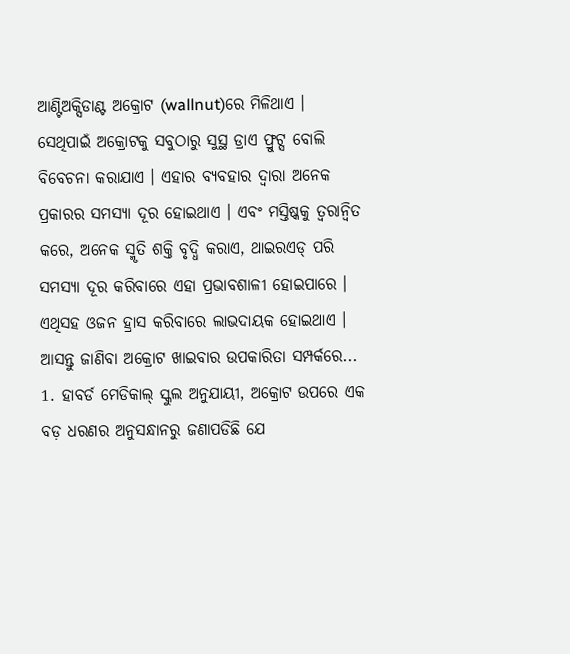ଆଣ୍ଟିଅକ୍ସିଡାଣ୍ଟ ଅକ୍ରୋଟ (wallnut)ରେ ମିଳିଥାଏ ।
ସେଥିପାଇଁ ଅକ୍ରୋଟକୁ ସବୁଠାରୁ ସୁସ୍ଥ ଡ୍ରାଏ ଫ୍ରୁଟ୍ସ ବୋଲି ବିବେଚନା କରାଯାଏ । ଏହାର ବ୍ୟବହାର ଦ୍ୱାରା ଅନେକ ପ୍ରକାରର ସମସ୍ୟା ଦୂର ହୋଇଥାଏ । ଏବଂ ମସ୍ତିଷ୍କକୁ ତ୍ୱରାନ୍ୱିତ କରେ, ଅନେକ ସ୍ମୃତି ଶକ୍ତି ବୃଦ୍ଧି କରାଏ, ଥାଇରଏଡ୍ ପରି ସମସ୍ୟା ଦୂର କରିବାରେ ଏହା ପ୍ରଭାବଶାଳୀ ହୋଇପାରେ । ଏଥିସହ ଓଜନ ହ୍ରାସ କରିବାରେ ଲାଭଦାୟକ ହୋଇଥାଏ । ଆସନ୍ତୁ ଜାଣିବା ଅକ୍ରୋଟ ଖାଇବାର ଉପକାରିତା ସମ୍ପର୍କରେ...
1. ହାବର୍ଡ ମେଡିକାଲ୍ ସ୍କୁଲ ଅନୁଯାୟୀ, ଅକ୍ରୋଟ ଉପରେ ଏକ ବଡ଼ ଧରଣର ଅନୁସନ୍ଧାନରୁ ଜଣାପଡିଛି ଯେ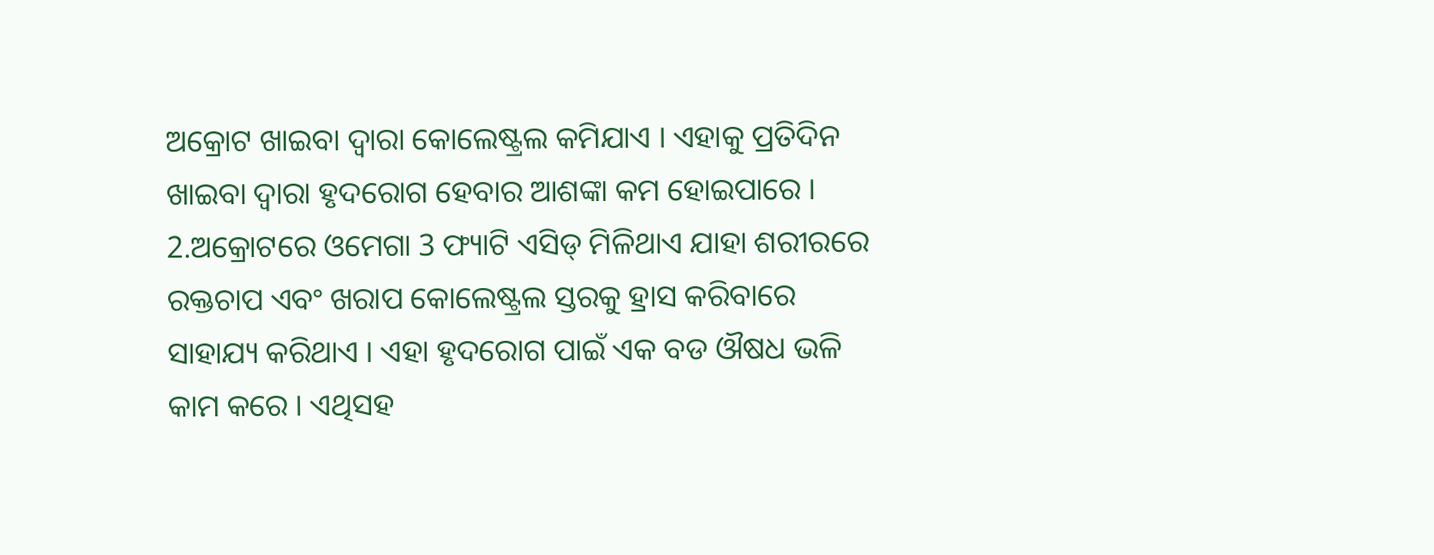ଅକ୍ରୋଟ ଖାଇବା ଦ୍ୱାରା କୋଲେଷ୍ଟ୍ରଲ କମିଯାଏ । ଏହାକୁ ପ୍ରତିଦିନ ଖାଇବା ଦ୍ୱାରା ହୃଦରୋଗ ହେବାର ଆଶଙ୍କା କମ ହୋଇପାରେ ।
2.ଅକ୍ରୋଟରେ ଓମେଗା 3 ଫ୍ୟାଟି ଏସିଡ୍ ମିଳିଥାଏ ଯାହା ଶରୀରରେ ରକ୍ତଚାପ ଏବଂ ଖରାପ କୋଲେଷ୍ଟ୍ରଲ ସ୍ତରକୁ ହ୍ରାସ କରିବାରେ ସାହାଯ୍ୟ କରିଥାଏ । ଏହା ହୃଦରୋଗ ପାଇଁ ଏକ ବଡ ଔଷଧ ଭଳି କାମ କରେ । ଏଥିସହ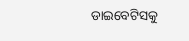ଡାଇବେଟିସକୁ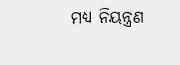ମଧ୍ୟ ନିୟନ୍ତ୍ରଣ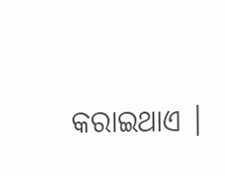କରାଇଥାଏ ।